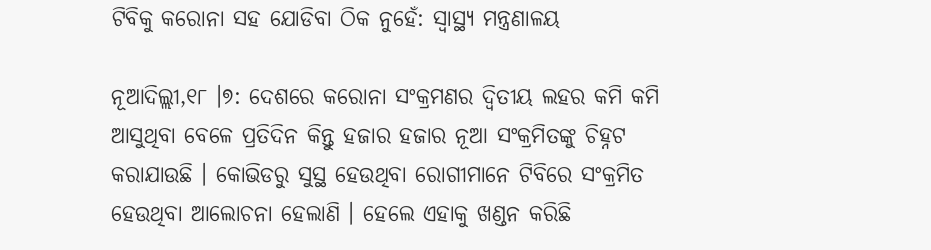ଟିବିକୁ କରୋନା ସହ ଯୋଡିବା ଠିକ ନୁହେଁ: ସ୍ୱାସ୍ଥ୍ୟ ମନ୍ତ୍ରଣାଳୟ

ନୂଆଦିଲ୍ଲୀ,୧୮ ।୭: ଦେଶରେ କରୋନା ସଂକ୍ରମଣର ଦ୍ୱିତୀୟ ଲହର କମି କମି ଆସୁଥିବା ବେଳେ ପ୍ରତିଦିନ କିନ୍ତୁ ହଜାର ହଜାର ନୂଆ ସଂକ୍ରମିତଙ୍କୁ ଚିହ୍ନଟ କରାଯାଉଛି । କୋଭିଡରୁ ସୁସ୍ଥ ହେଉଥିବା ରୋଗୀମାନେ ଟିବିରେ ସଂକ୍ରମିତ ହେଉଥିବା ଆଲୋଚନା ହେଲାଣି । ହେଲେ ଏହାକୁ ଖଣ୍ଡନ କରିଛି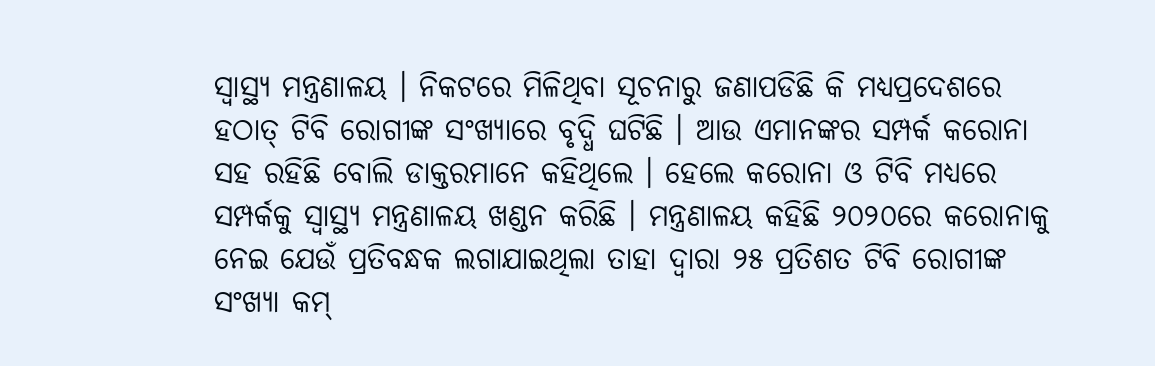ସ୍ୱାସ୍ଥ୍ୟ ମନ୍ତ୍ରଣାଳୟ । ନିକଟରେ ମିଳିଥିବା ସୂଚନାରୁ ଜଣାପଡିଛି କି ମଧ୍ୟପ୍ରଦେଶରେ ହଠାତ୍ ଟିବି ରୋଗୀଙ୍କ ସଂଖ୍ୟାରେ ବୃଦ୍ଧି ଘଟିଛି । ଆଉ ଏମାନଙ୍କର ସମ୍ପର୍କ କରୋନା ସହ ରହିଛି ବୋଲି ଡାକ୍ତରମାନେ କହିଥିଲେ । ହେଲେ କରୋନା ଓ ଟିବି ମଧ୍ୟରେ ସମ୍ପର୍କକୁ ସ୍ୱାସ୍ଥ୍ୟ ମନ୍ତ୍ରଣାଳୟ ଖଣ୍ଡନ କରିଛି । ମନ୍ତ୍ରଣାଳୟ କହିଛି ୨୦୨୦ରେ କରୋନାକୁ ନେଇ ଯେଉଁ ପ୍ରତିବନ୍ଧକ ଲଗାଯାଇଥିଲା ତାହା ଦ୍ୱାରା ୨୫ ପ୍ରତିଶତ ଟିବି ରୋଗୀଙ୍କ ସଂଖ୍ୟା କମ୍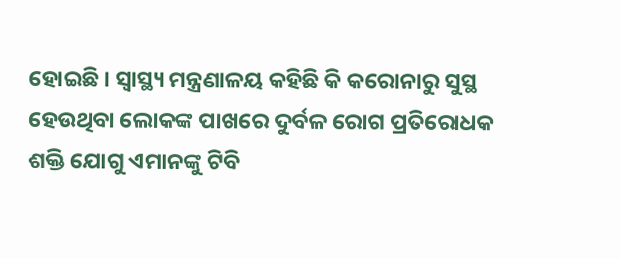ହୋଇଛି । ସ୍ୱାସ୍ଥ୍ୟ ମନ୍ତ୍ରଣାଳୟ କହିଛି କି କରୋନାରୁ ସୁସ୍ଥ ହେଉଥିବା ଲୋକଙ୍କ ପାଖରେ ଦୁର୍ବଳ ରୋଗ ପ୍ରତିରୋଧକ ଶକ୍ତି ଯୋଗୁ ଏମାନଙ୍କୁ ଟିବି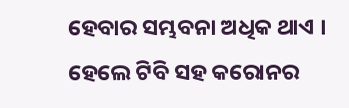ହେବାର ସମ୍ଭବନା ଅଧିକ ଥାଏ । ହେଲେ ଟିବି ସହ କରୋନର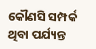କୌଣସି ସମ୍ପର୍କ ଥିବା ପର୍ଯ୍ୟନ୍ତ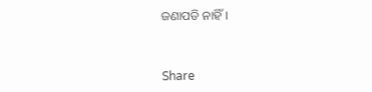ଜଣାପଡି ନାହିଁ ।



Share